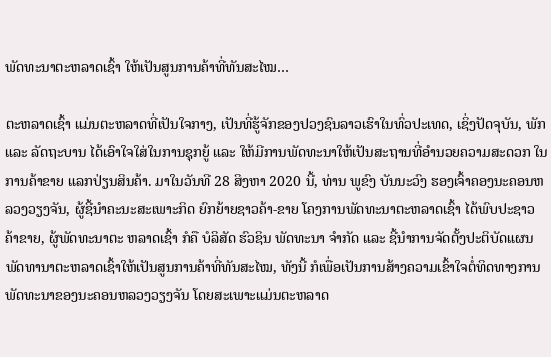ພັດທະນາຕະຫລາດເຊົ້າ ໃຫ້ເປັນສູນການຄ້າທີ່ທັນສະໄໝ…

ຕະຫລາດເຊົ້າ ແມ່ນຕະຫລາດທີ່ເປັນໃຈກາງ, ເປັນທີ່ຮູ້ຈັກຂອງປວງຊົນລາວເຮົາໃນທົ່ວປະເທດ, ເຊິ່ງປັດຈຸບັນ, ພັກ ແລະ ລັດຖະບານ ໄດ້ເອົາໃຈໃສ່ໃນການຊຸກຍູ້ ແລະ ໃຫ້ມີການພັດທະນາໃຫ້ເປັນສະຖານທີ່ອຳນວຍຄວາມສະດວກ ໃນການຄ້າຂາຍ ແລກປ່ຽນສິນຄ້າ. ມາໃນວັນທີ 28 ສິງຫາ 2020 ນີ້, ທ່ານ ພູຂົງ ບັນນະວົງ ຮອງເຈົ້າຄອງນະຄອນຫລວງວຽງຈັນ, ຜູ້ຊີ້ນຳຄະນະສະເພາະກິດ ຍົກຍ້າຍຊາວຄ້າ-ຂາຍ ໂຄງການພັດທະນາຕະຫລາດເຊົ້າ ໄດ້ພົບປະຊາວຄ້າຂາຍ, ຜູ້ພັດທະນາຕະ ຫລາດເຊົ້າ ກໍຄື ບໍລິສັດ ຮົວຊິນ ພັດທະນາ ຈຳກັດ ແລະ ຊີ້ນຳການຈັດຕັ້ງປະຕິບັດແຜນພັດທານາຕະຫລາດເຊົ້າໃຫ້ເປັນສູນການຄ້າທີ່ທັນສະໄໝ, ທັງນີ້ ກໍເພື່ອເປັນການສ້າງຄວາມເຂົ້າໃຈຕໍ່ທິດທາງການພັດທະນາຂອງນະຄອນຫລວງວຽງຈັນ ໂດຍສະເພາະແມ່ນຕະຫລາດ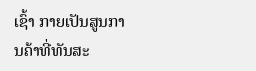ເຊົ້າ ກາຍເປັນສູນການຄ້າທີ່ທັນສະ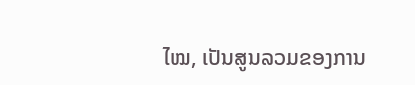ໄໝ, ເປັນສູນລວມຂອງການ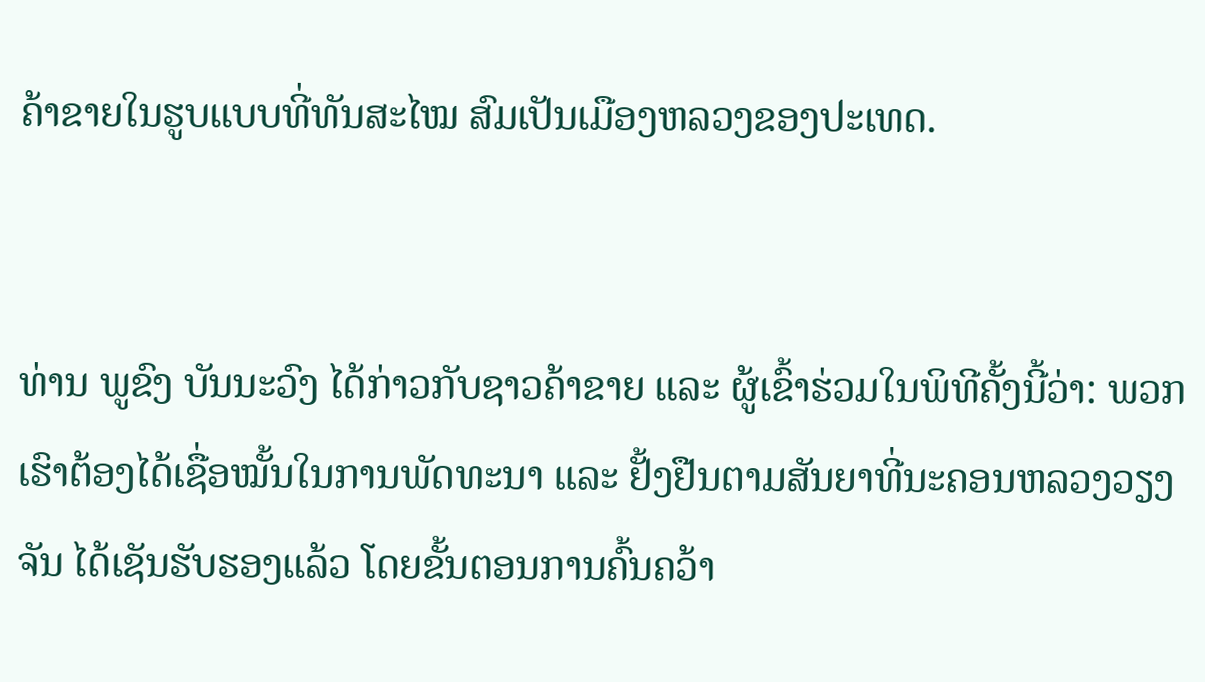ຄ້າຂາຍໃນຮູບແບບທີ່ທັນສະໄໝ ສົມເປັນເມືອງຫລວງຂອງປະເທດ.


ທ່ານ ພູຂົງ ບັນນະວົງ ໄດ້ກ່າວກັບຊາວຄ້າຂາຍ ແລະ ຜູ້ເຂົ້າຮ່ວມໃນພິທີຄັ້ງນີ້ວ່າ: ພວກເຮົາຕ້ອງໄດ້ເຊື່ອໝັ້ນໃນການພັດທະນາ ແລະ ຢັ້ງຢືນຕາມສັນຍາທີ່ນະຄອນຫລວງວຽງຈັນ ໄດ້ເຊັນຮັບຮອງແລ້ວ ໂດຍຂັ້ນຕອນການຄົ້ນຄວ້າ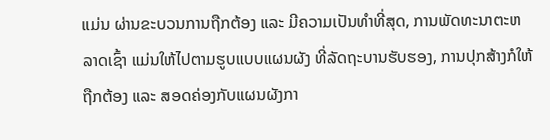ແມ່ນ ຜ່ານຂະບວນການຖືກຕ້ອງ ແລະ ມີຄວາມເປັນທຳທີ່ສຸດ, ການພັດທະນາຕະຫລາດເຊົ້າ ແມ່ນໃຫ້ໄປຕາມຮູບແບບແຜນຜັງ ທີ່ລັດຖະບານຮັບຮອງ, ການປຸກສ້າງກໍໃຫ້ຖືກຕ້ອງ ແລະ ສອດຄ່ອງກັບແຜນຜັງກາ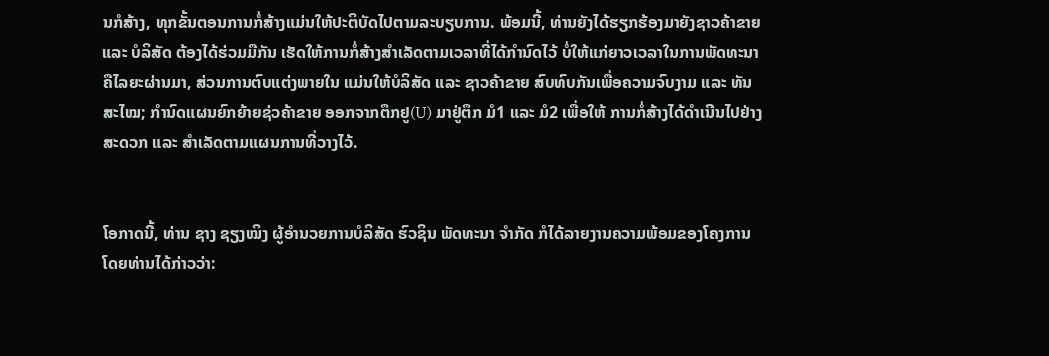ນກໍສ້າງ, ທຸກຂັ້ນຕອນການກໍ່ສ້າງແມ່ນໃຫ້ປະຕິບັດໄປຕາມລະບຽບການ. ພ້ອມນີ້, ທ່ານຍັງໄດ້ຮຽກຮ້ອງມາຍັງຊາວຄ້າຂາຍ ແລະ ບໍລິສັດ ຕ້ອງໄດ້ຮ່ວມມືກັນ ເຮັດໃຫ້ການກໍ່ສ້າງສຳເລັດຕາມເວລາທີ່ໄດ້ກຳນົດໄວ້ ບໍ່ໃຫ້ແກ່ຍາວເວລາໃນການພັດທະນາຄືໄລຍະຜ່ານມາ, ສ່ວນການຕົບແຕ່ງພາຍໃນ ແມ່ນໃຫ້ບໍລິສັດ ແລະ ຊາວຄ້າຂາຍ ສົບທົບກັນເພື່ອຄວາມຈົບງາມ ແລະ ທັນສະໄໝ; ກຳນົດແຜນຍົກຍ້າຍຊ່ວຄ້າຂາຍ ອອກຈາກຕຶກຢູ(U) ມາຢູ່ຕຶກ ມໍ1 ແລະ ມໍ2 ເພື່ອໃຫ້ ການກໍ່ສ້າງໄດ້ດຳເນີນໄປຢ່າງສະດວກ ແລະ ສໍາເລັດຕາມແຜນການທີ່ວາງໄວ້.


ໂອກາດນີ້, ທ່ານ ຊາງ ຊຽງໝິງ ຜູ້ອຳນວຍການບໍລິສັດ ຮົວຊິນ ພັດທະນາ ຈຳກັດ ກໍໄດ້ລາຍງານຄວາມພ້ອມຂອງໂຄງການ ໂດຍທ່ານໄດ້ກ່າວວ່າ: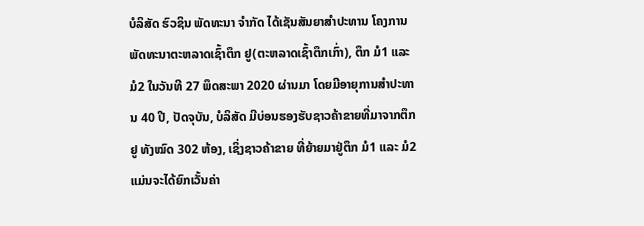ບໍລິສັດ ຮົວຊິນ ພັດທະນາ ຈຳກັດ ໄດ້ເຊັນສັນຍາສຳປະທານ ໂຄງການພັດທະນາຕະຫລາດເຊົ້າຕຶກ ຢູ(ຕະຫລາດເຊົ້າຕຶກເກົ່າ), ຕຶກ ມໍ1 ແລະ ມໍ2 ໃນວັນທີ 27 ພຶດສະພາ 2020 ຜ່ານມາ ໂດຍມີອາຍຸການສຳປະທານ 40 ປີ, ປັດຈຸບັນ, ບໍລິສັດ ມີບ່ອນຮອງຮັບຊາວຄ້າຂາຍທີ່ມາຈາກຕຶກຢູ ທັງໝົດ 302 ຫ້ອງ, ເຊິ່ງຊາວຄ້າຂາຍ ທີ່ຍ້າຍມາຢູ່ຕຶກ ມໍ1 ແລະ ມໍ2 ແມ່ນຈະໄດ້ຍົກເວັ້ນຄ່າ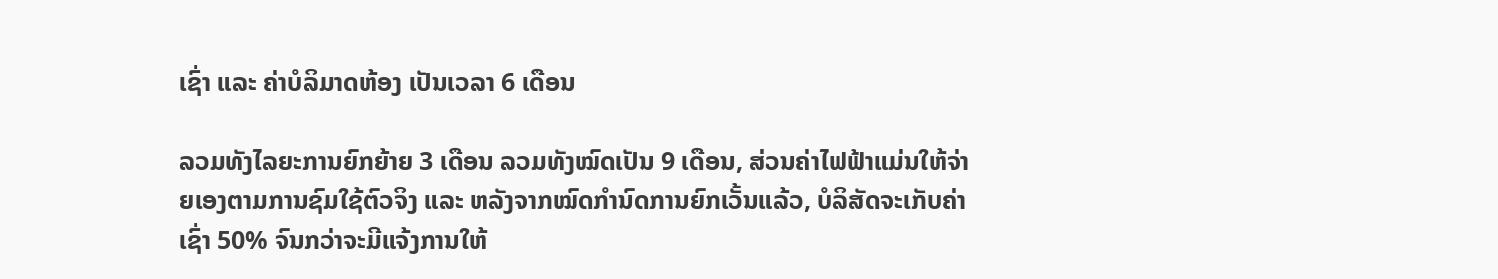ເຊົ່າ ແລະ ຄ່າບໍລິມາດຫ້ອງ ເປັນເວລາ 6 ເດືອນ

ລວມທັງໄລຍະການຍົກຍ້າຍ 3 ເດືອນ ລວມທັງໝົດເປັນ 9 ເດືອນ, ສ່ວນຄ່າໄຟຟ້າແມ່ນໃຫ້ຈ່າຍເອງຕາມການຊົມໃຊ້ຕົວຈິງ ແລະ ຫລັງຈາກໝົດກຳນົດການຍົກເວັ້ນແລ້ວ, ບໍລິສັດຈະເກັບຄ່າເຊົ່າ 50% ຈົນກວ່າຈະມີແຈ້ງການໃຫ້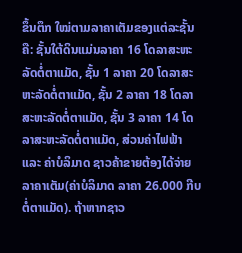ຂຶ້ນຕຶກ ໃໝ່ຕາມລາຄາເຕັມຂອງແຕ່ລະຊັ້ນຄື: ຊັ້ນໃຕ້ດິນແມ່ນລາຄາ 16 ໂດລາສະຫະລັດຕໍ່ຕາແມັດ, ຊັ້ນ 1 ລາຄາ 20 ໂດລາສະຫະລັດຕໍ່ຕາແມັດ, ຊັ້ນ 2 ລາຄາ 18 ໂດລາສະຫະລັດຕໍ່ຕາແມັດ, ຊັ້ນ 3 ລາຄາ 14 ໂດລາສະຫະລັດຕໍ່ຕາແມັດ, ສ່ວນຄ່າໄຟຟ້າ ແລະ ຄ່າບໍລິມາດ ຊາວຄ້າຂາຍຕ້ອງໄດ້ຈ່າຍລາຄາເຕັມ(ຄ່າບໍລິມາດ ລາຄາ 26.000 ກີບຕໍ່ຕາແມັດ). ຖ້າຫາກຊາວ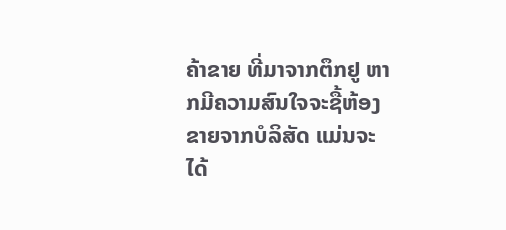ຄ້າຂາຍ ທີ່ມາຈາກຕຶກຢູ ຫາກມີຄວາມສົນໃຈຈະຊື້ຫ້ອງຂາຍຈາກບໍລິສັດ ແມ່ນຈະໄດ້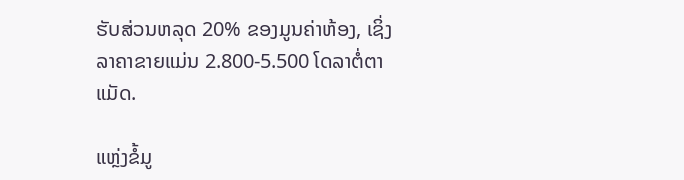ຮັບສ່ວນຫລຸດ 20% ຂອງມູນຄ່າຫ້ອງ, ເຊິ່ງລາຄາຂາຍແມ່ນ 2.800-5.500 ໂດລາຕໍ່ຕາແມັດ.

ແຫຼ່ງຂໍ້ມູ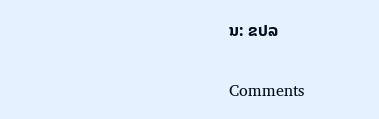ນ: ຂປລ

Comments